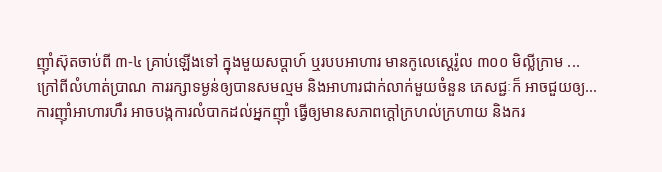ញ៉ាំស៊ុតចាប់ពី ៣-៤ គ្រាប់ឡើងទៅ ក្នុងមួយសប្ដាហ៍ ឬរបបអាហារ មានកូលេស្តេរ៉ូល ៣០០ មិល្លីក្រាម ...
ក្រៅពីលំហាត់ប្រាណ ការរក្សាទម្ងន់ឲ្យបានសមល្មម និងអាហារជាក់លាក់មួយចំនួន ភេសជ្ជៈក៏ អាចជួយឲ្យ...
ការញ៉ាំអាហារហឹរ អាចបង្កការលំបាកដល់អ្នកញ៉ាំ ធ្វើឲ្យមានសភាពក្ដៅក្រហល់ក្រហាយ និងករ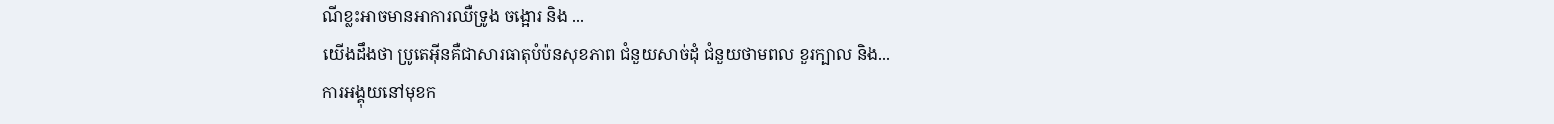ណីខ្លះអាចមានអាការឈឺទ្រូង ចង្អោរ និង ...
យើងដឹងថា ប្រូតេអ៊ីនគឺជាសារធាតុបំប៉នសុខភាព ជំនួយសាច់ដុំ ជំនួយថាមពល ខួរក្បាល និង...
ការអង្គុយនៅមុខក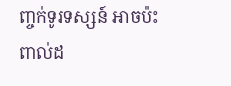ញ្ចក់ទូរទស្សន៍ អាចប៉ះពាល់ដ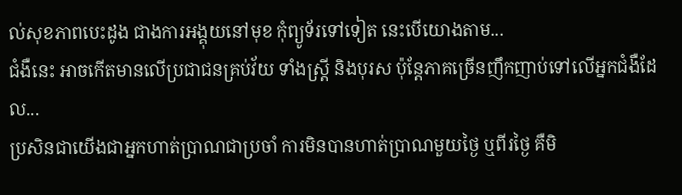ល់សុខភាពបេះដូង ជាងការអង្គុយនៅមុខ កុំព្យូទ័រទៅទៀត នេះបើយោងតាម...
ជំងឺនេះ អាចកើតមានលើប្រជាជនគ្រប់វ័យ ទាំងស្ត្រី និងបុរស ប៉ុន្តែភាគច្រើនញឹកញាប់ទៅលើអ្នកជំងឺដែល...
ប្រសិនជាយើងជាអ្នកហាត់ប្រាណជាប្រចាំ ការមិនបានហាត់ប្រាណមួយថ្ងៃ ឬពីរថ្ងៃ គឺមិ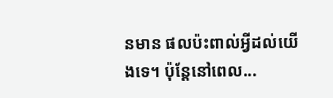នមាន ផលប៉ះពាល់អ្វីដល់យើងទេ។ ប៉ុន្តែនៅពេល...